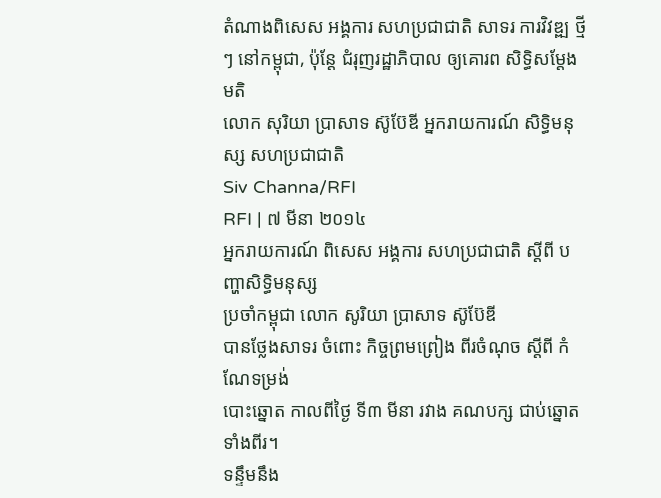តំណាងពិសេស អង្គការ សហប្រជាជាតិ សាទរ ការវិវឌ្ឍ ថ្មីៗ នៅកម្ពុជា, ប៉ុន្តែ ជំរុញរដ្ឋាភិបាល ឲ្យគោរព សិទ្ធិសម្តែងមតិ
លោក សុរិយា ប្រាសាទ ស៊ូប៊ែឌី អ្នករាយការណ៍ សិទ្ធិមនុស្ស សហប្រជាជាតិ
Siv Channa/RFI
RFI | ៧ មីនា ២០១៤
អ្នករាយការណ៍ ពិសេស អង្គការ សហប្រជាជាតិ ស្តីពី បញ្ហាសិទ្ធិមនុស្ស
ប្រចាំកម្ពុជា លោក សូរិយា ប្រាសាទ ស៊ូប៊ែឌី
បានថ្លែងសាទរ ចំពោះ កិច្ចព្រមព្រៀង ពីរចំណុច ស្តីពី កំណែទម្រង់
បោះឆ្នោត កាលពីថ្ងៃ ទី៣ មីនា រវាង គណបក្ស ជាប់ឆ្នោត ទាំងពីរ។
ទន្ទឹមនឹង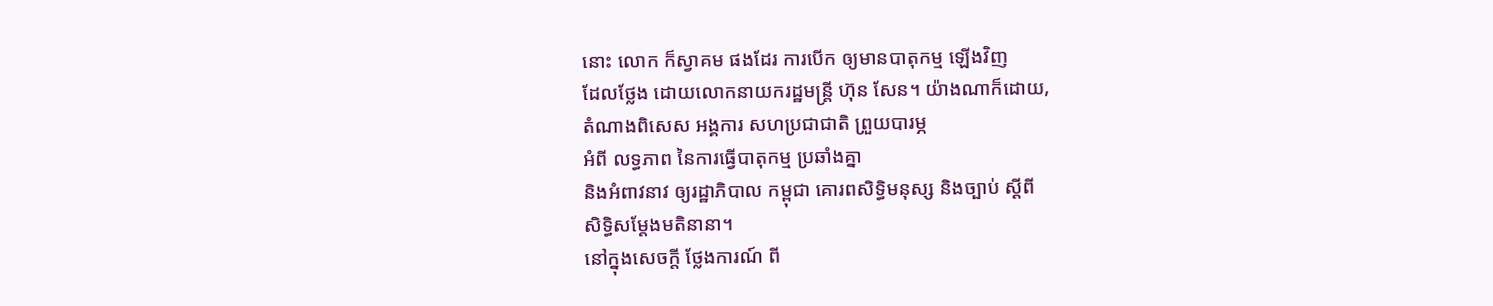នោះ លោក ក៏ស្វាគម ផងដែរ ការបើក ឲ្យមានបាតុកម្ម ឡើងវិញ
ដែលថ្លែង ដោយលោកនាយករដ្ឋមន្ត្រី ហ៊ុន សែន។ យ៉ាងណាក៏ដោយ,
តំណាងពិសេស អង្គការ សហប្រជាជាតិ ព្រួយបារម្ភ
អំពី លទ្ធភាព នៃការធ្វើបាតុកម្ម ប្រឆាំងគ្នា
និងអំពាវនាវ ឲ្យរដ្ឋាភិបាល កម្ពុជា គោរពសិទ្ធិមនុស្ស និងច្បាប់ ស្តីពី
សិទ្ធិសម្តែងមតិនានា។
នៅក្នុងសេចក្តី ថ្លែងការណ៍ ពី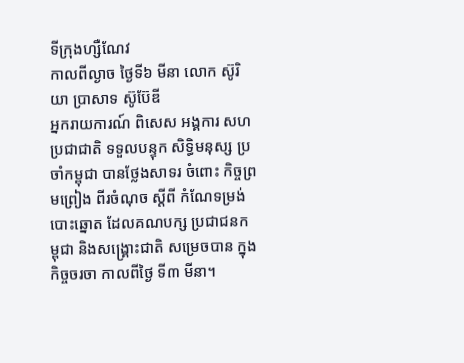ទីក្រុងហ្សឺណែវ
កាលពីល្ងាច ថ្ងៃទី៦ មីនា លោក ស៊ូរិយា ប្រាសាទ ស៊ូប៊ែឌី
អ្នករាយការណ៍ ពិសេស អង្គការ សហប្រជាជាតិ ទទួលបន្ទុក សិទ្ធិមនុស្ស ប្រចាំកម្ពុជា បានថ្លែងសាទរ ចំពោះ កិច្ចព្រមព្រៀង ពីរចំណុច ស្តីពី កំណែទម្រង់
បោះឆ្នោត ដែលគណបក្ស ប្រជាជនកម្ពុជា និងសង្គ្រោះជាតិ សម្រេចបាន ក្នុងកិច្ចចរចា កាលពីថ្ងៃ ទី៣ មីនា។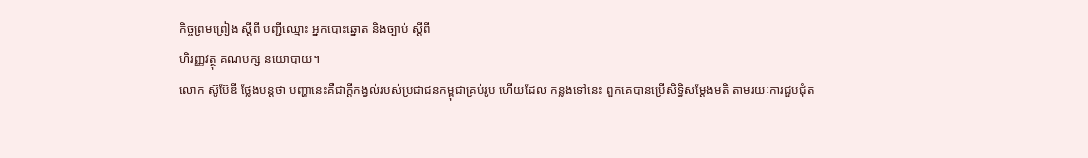កិច្ចព្រមព្រៀង ស្តីពី បញ្ជីឈ្មោះ អ្នកបោះឆ្នោត និងច្បាប់ ស្តីពី
ហិរញ្ញវត្ថុ គណបក្ស នយោបាយ។
លោក ស៊ូប៊ែឌី ថ្លែងបន្តថា បញ្ហានេះគឺជាក្តីកង្វល់របស់ប្រជាជនកម្ពុជាគ្រប់រូប ហើយដែល កន្លងទៅនេះ ពួកគេបានប្រើសិទ្ធិសម្តែងមតិ តាមរយៈការជួបជុំត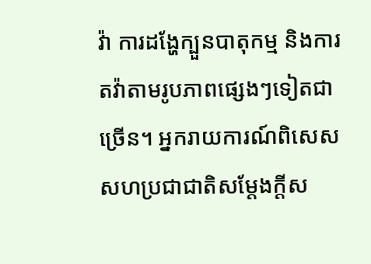វ៉ា ការដង្ហែក្បួនបាតុកម្ម និងការតវ៉ាតាមរូបភាពផ្សេងៗទៀតជាច្រើន។ អ្នករាយការណ៍ពិសេសសហប្រជាជាតិសម្តែងក្តីស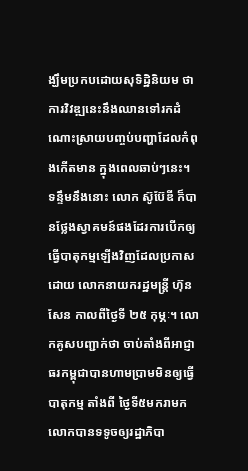ង្ឃឹមប្រកបដោយសុទិដ្ឋិនិយម ថា ការវិវឌ្ឍនេះនឹងឈានទៅរកដំណោះស្រាយបញ្ចប់បញ្ហាដែលកំពុងកើតមាន ក្នុងពេលឆាប់ៗនេះ។
ទន្ទឹមនឹងនោះ លោក ស៊ូប៊ែឌី ក៏បានថ្លែងស្វាគមន៍ផងដែរការបើកឲ្យធ្វើបាតុកម្មឡើងវិញដែលប្រកាសដោយ លោកនាយករដ្ឋមន្ត្រី ហ៊ុន សែន កាលពីថ្ងៃទី ២៥ កុម្ភៈ។ លោកគូសបញ្ជាក់ថា ចាប់តាំងពីអាជ្ញាធរកម្ពុជាបានហាមប្រាមមិនឲ្យធ្វើបាតុកម្ម តាំងពី ថ្ងៃទី៥មករាមក លោកបានទទូចឲ្យរដ្ឋាភិបា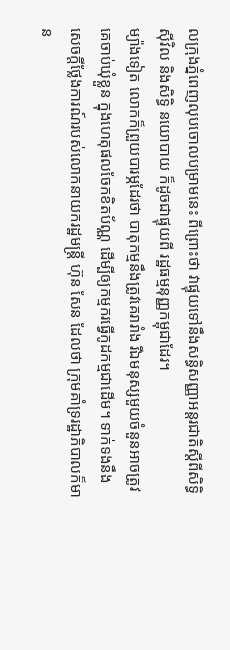លក្រុងភ្នំពេញលុបចោលបម្រាមនេះ ពីព្រោះថា វាផ្ទុយទៅនឹងសន្ធិសញ្ញាអន្តរជាតិស្តីពីសិទ្ធិស៊ីវិល និងសិទ្ធិ នយោបាយ ក៏ដូចជាផ្ទុយពី រដ្ឋធម្មនុញ្ញកម្ពុជាដែរ។
ម្យ៉ាងទៀត លោកក៏ព្រួយបារម្ភដែរថា បាតុកម្មនឹងត្រូវគេរារាំង រីឯមនុស្សមួយចំនួនអាចត្រូវគេចាប់ឃុំខ្លួន ក្នុងហេតុផលចែកខិតប័ណ្ណ ដើម្បីឲ្យកម្មករធ្វើកូដកម្មជាដើម។ ទាក់ទងនឹងសេចក្តីថ្លែងការណ៍របស់លោកនាយករដ្ឋមន្ត្រី ហ៊ុន សែន ដែលថា ក្រុមគាំទ្ររដ្ឋាភិបាលក៏មាន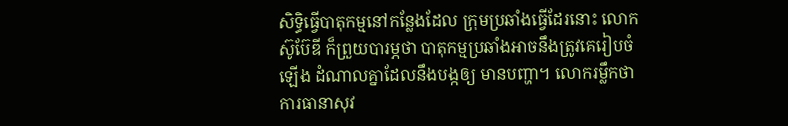សិទ្ធិធ្វើបាតុកម្មនៅកន្លែងដែល ក្រុមប្រឆាំងធ្វើដែរនោះ លោក ស៊ូប៊ែឌី ក៏ព្រួយបារម្ភថា បាតុកម្មប្រឆាំងអាចនឹងត្រូវគេរៀបចំឡើង ដំណាលគ្នាដែលនឹងបង្កឲ្យ មានបញ្ហា។ លោករម្លឹកថា ការធានាសុវ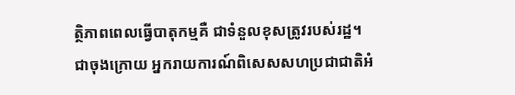ត្ថិភាពពេលធ្វើបាតុកម្មគឺ ជាទំនួលខុសត្រូវរបស់រដ្ឋ។
ជាចុងក្រោយ អ្នករាយការណ៍ពិសេសសហប្រជាជាតិអំ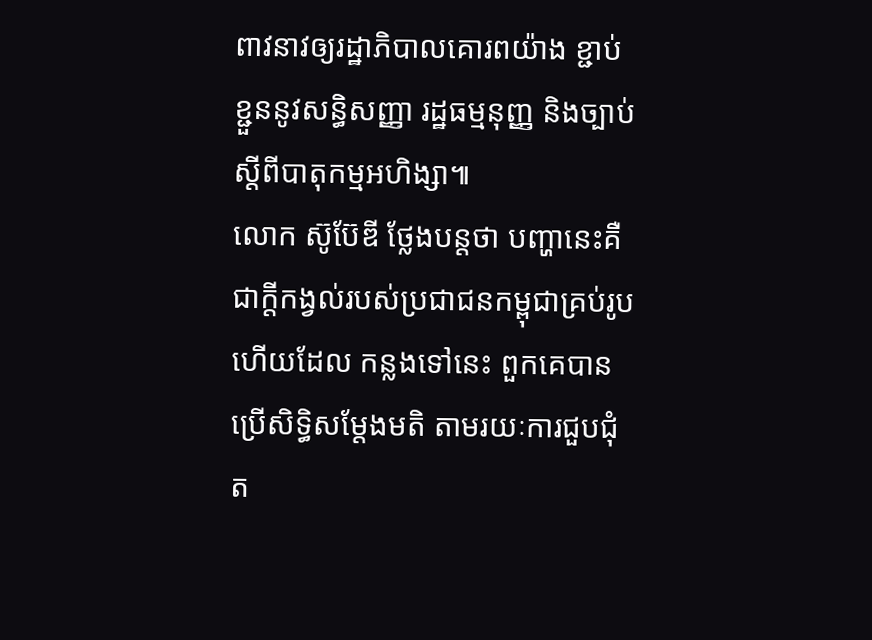ពាវនាវឲ្យរដ្ឋាភិបាលគោរពយ៉ាង ខ្ជាប់ខ្ជួននូវសន្ធិសញ្ញា រដ្ឋធម្មនុញ្ញ និងច្បាប់ស្តីពីបាតុកម្មអហិង្សា៕
លោក ស៊ូប៊ែឌី ថ្លែងបន្តថា បញ្ហានេះគឺជាក្តីកង្វល់របស់ប្រជាជនកម្ពុជាគ្រប់រូប ហើយដែល កន្លងទៅនេះ ពួកគេបានប្រើសិទ្ធិសម្តែងមតិ តាមរយៈការជួបជុំត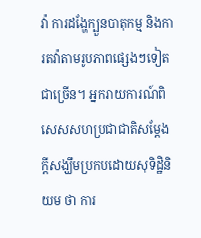វ៉ា ការដង្ហែក្បួនបាតុកម្ម និងការតវ៉ាតាមរូបភាពផ្សេងៗទៀតជាច្រើន។ អ្នករាយការណ៍ពិសេសសហប្រជាជាតិសម្តែងក្តីសង្ឃឹមប្រកបដោយសុទិដ្ឋិនិយម ថា ការ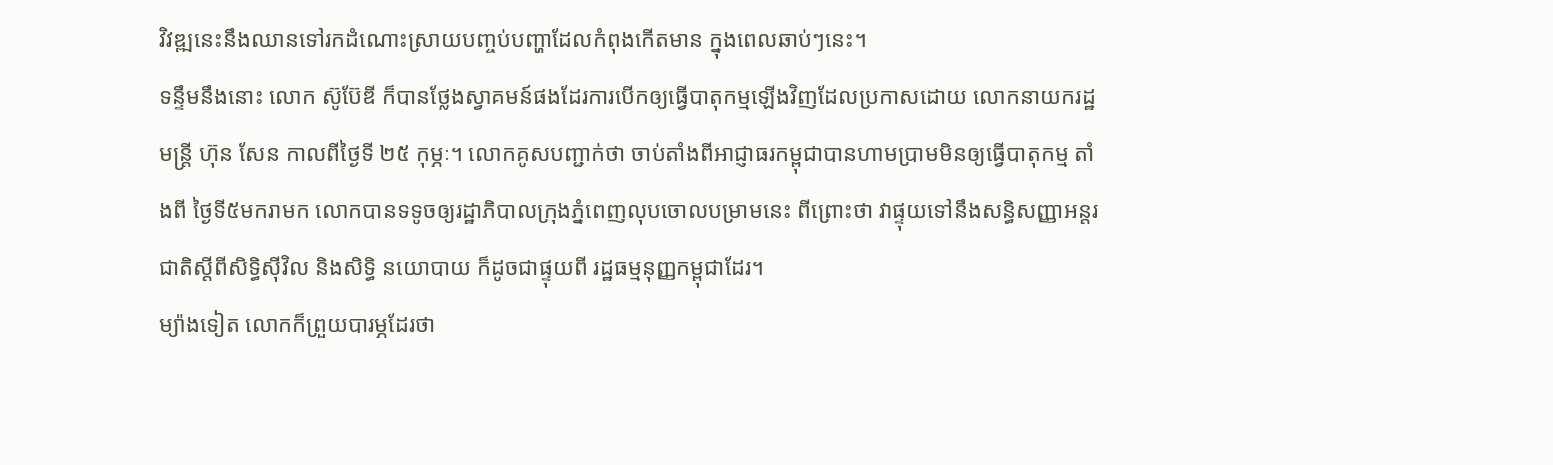វិវឌ្ឍនេះនឹងឈានទៅរកដំណោះស្រាយបញ្ចប់បញ្ហាដែលកំពុងកើតមាន ក្នុងពេលឆាប់ៗនេះ។
ទន្ទឹមនឹងនោះ លោក ស៊ូប៊ែឌី ក៏បានថ្លែងស្វាគមន៍ផងដែរការបើកឲ្យធ្វើបាតុកម្មឡើងវិញដែលប្រកាសដោយ លោកនាយករដ្ឋមន្ត្រី ហ៊ុន សែន កាលពីថ្ងៃទី ២៥ កុម្ភៈ។ លោកគូសបញ្ជាក់ថា ចាប់តាំងពីអាជ្ញាធរកម្ពុជាបានហាមប្រាមមិនឲ្យធ្វើបាតុកម្ម តាំងពី ថ្ងៃទី៥មករាមក លោកបានទទូចឲ្យរដ្ឋាភិបាលក្រុងភ្នំពេញលុបចោលបម្រាមនេះ ពីព្រោះថា វាផ្ទុយទៅនឹងសន្ធិសញ្ញាអន្តរជាតិស្តីពីសិទ្ធិស៊ីវិល និងសិទ្ធិ នយោបាយ ក៏ដូចជាផ្ទុយពី រដ្ឋធម្មនុញ្ញកម្ពុជាដែរ។
ម្យ៉ាងទៀត លោកក៏ព្រួយបារម្ភដែរថា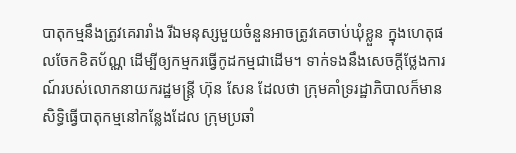បាតុកម្មនឹងត្រូវគេរារាំង រីឯមនុស្សមួយចំនួនអាចត្រូវគេចាប់ឃុំខ្លួន ក្នុងហេតុផលចែកខិតប័ណ្ណ ដើម្បីឲ្យកម្មករធ្វើកូដកម្មជាដើម។ ទាក់ទងនឹងសេចក្តីថ្លែងការណ៍របស់លោកនាយករដ្ឋមន្ត្រី ហ៊ុន សែន ដែលថា ក្រុមគាំទ្ររដ្ឋាភិបាលក៏មានសិទ្ធិធ្វើបាតុកម្មនៅកន្លែងដែល ក្រុមប្រឆាំ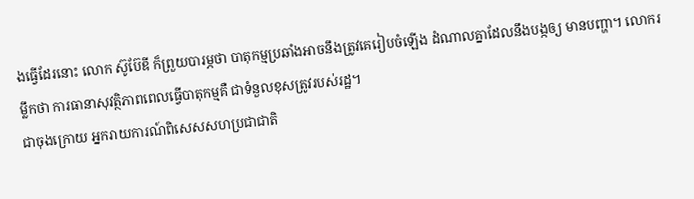ងធ្វើដែរនោះ លោក ស៊ូប៊ែឌី ក៏ព្រួយបារម្ភថា បាតុកម្មប្រឆាំងអាចនឹងត្រូវគេរៀបចំឡើង ដំណាលគ្នាដែលនឹងបង្កឲ្យ មានបញ្ហា។ លោករម្លឹកថា ការធានាសុវត្ថិភាពពេលធ្វើបាតុកម្មគឺ ជាទំនួលខុសត្រូវរបស់រដ្ឋ។
ជាចុងក្រោយ អ្នករាយការណ៍ពិសេសសហប្រជាជាតិ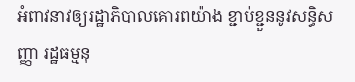អំពាវនាវឲ្យរដ្ឋាភិបាលគោរពយ៉ាង ខ្ជាប់ខ្ជួននូវសន្ធិសញ្ញា រដ្ឋធម្មនុ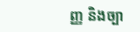ញ្ញ និងច្បា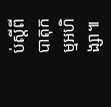ប់ស្តីពីបាតុកម្មអហិង្សា៕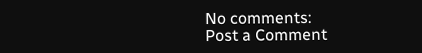No comments:
Post a Comment